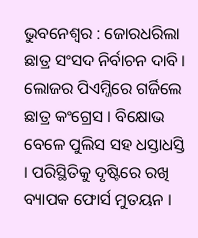ଭୁବନେଶ୍ୱର : ଜୋରଧରିଲା ଛାତ୍ର ସଂସଦ ନିର୍ବାଚନ ଦାବି । ଲୋଜର ପିଏମ୍ଜିରେ ଗର୍ଜିଲେ ଛାତ୍ର କଂଗ୍ରେସ । ବିକ୍ଷୋଭ ବେଳେ ପୁଲିସ ସହ ଧସ୍ତାଧସ୍ତି । ପରିସ୍ଥିତିକୁ ଦୃଷ୍ଟିରେ ରଖି ବ୍ୟାପକ ଫୋର୍ସ ମୁତୟନ ।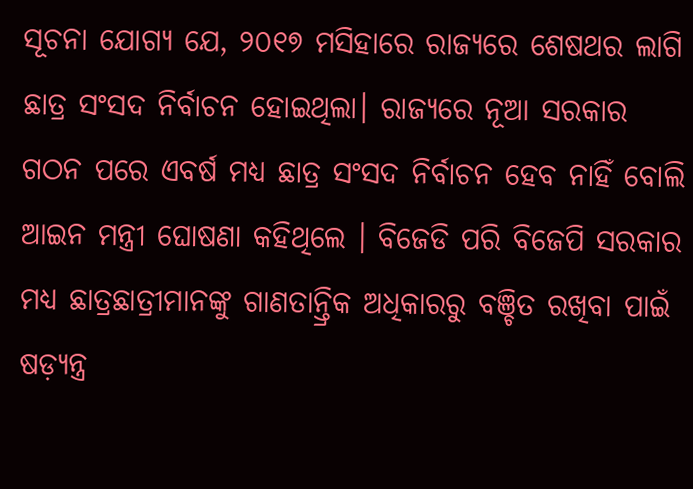ସୂଚନା ଯୋଗ୍ୟ ଯେ, ୨୦୧୭ ମସିହାରେ ରାଜ୍ୟରେ ଶେଷଥର ଲାଗି ଛାତ୍ର ସଂସଦ ନିର୍ବାଚନ ହୋଇଥିଲା। ରାଜ୍ୟରେ ନୂଆ ସରକାର ଗଠନ ପରେ ଏବର୍ଷ ମଧ୍ୟ ଛାତ୍ର ସଂସଦ ନିର୍ବାଚନ ହେବ ନାହିଁ ବୋଲି ଆଇନ ମନ୍ତ୍ରୀ ଘୋଷଣା କହିଥିଲେ । ବିଜେଡି ପରି ବିଜେପି ସରକାର ମଧ୍ୟ ଛାତ୍ରଛାତ୍ରୀମାନଙ୍କୁ ଗାଣତାନ୍ତ୍ରିକ ଅଧିକାରରୁ ବଞ୍ଚିତ ରଖିବା ପାଇଁ ଷଡ଼୍ଯନ୍ତ୍ର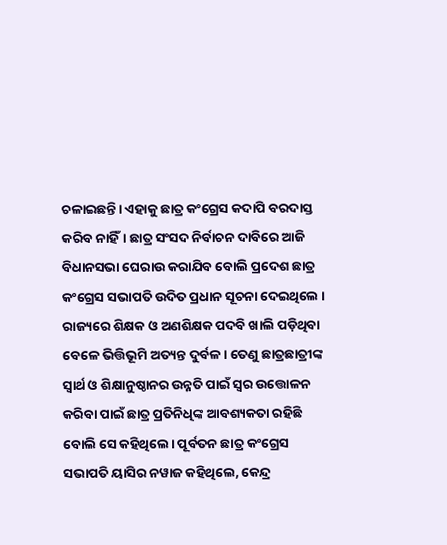ଚଳାଇଛନ୍ତି। ଏହାକୁ ଛାତ୍ର କଂଗ୍ରେସ କଦାପି ବରଦାସ୍ତ କରିବ ନାହିଁ। ଛାତ୍ର ସଂସଦ ନିର୍ବାଚନ ଦାବିରେ ଆଜି ବିଧାନସଭା ଘେରାଉ କରାଯିବ ବୋଲି ପ୍ରଦେଶ ଛାତ୍ର କଂଗ୍ରେସ ସଭାପତି ଉଦିତ ପ୍ରଧାନ ସୂଚନା ଦେଇଥିଲେ । ରାଜ୍ୟରେ ଶିକ୍ଷକ ଓ ଅଣଶିକ୍ଷକ ପଦବି ଖାଲି ପଡ଼ିଥିବା ବେଳେ ଭିତ୍ତିଭୂମି ଅତ୍ୟନ୍ତ ଦୁର୍ବଳ। ତେଣୁ ଛାତ୍ରଛାତ୍ରୀଙ୍କ ସ୍ବାର୍ଥ ଓ ଶିକ୍ଷାନୁଷ୍ଠାନର ଉନ୍ନତି ପାଇଁ ସ୍ବର ଉତ୍ତୋଳନ କରିବା ପାଇଁ ଛାତ୍ର ପ୍ରତିନିଧିଙ୍କ ଆବଶ୍ୟକତା ରହିଛି ବୋଲି ସେ କହିଥିଲେ। ପୂର୍ବତନ ଛାତ୍ର କଂଗ୍ରେସ ସଭାପତି ୟାସିର ନୱାଜ କହିଥିଲେ, କେନ୍ଦ୍ର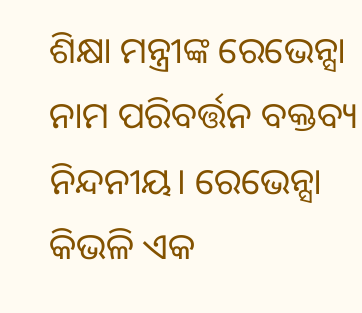ଶିକ୍ଷା ମନ୍ତ୍ରୀଙ୍କ ରେଭେନ୍ସା ନାମ ପରିବର୍ତ୍ତନ ବକ୍ତବ୍ୟ ନିନ୍ଦନୀୟ। ରେଭେନ୍ସା କିଭଳି ଏକ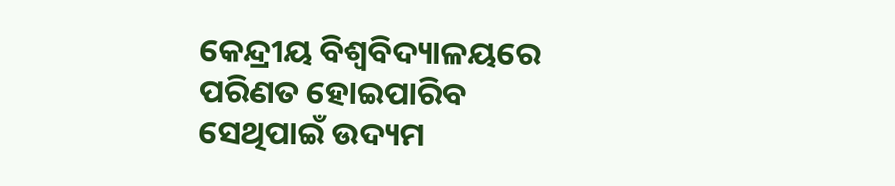କେନ୍ଦ୍ରୀୟ ବିଶ୍ବବିଦ୍ୟାଳୟରେ ପରିଣତ ହୋଇପାରିବ ସେଥିପାଇଁ ଉଦ୍ୟମ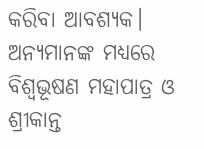କରିବା ଆବଶ୍ୟକ। ଅନ୍ୟମାନଙ୍କ ମଧ୍ୟରେ ବିଶ୍ବଭୂଷଣ ମହାପାତ୍ର ଓ ଶ୍ରୀକାନ୍ତ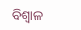ବିଶ୍ବାଳ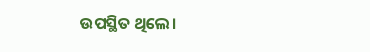ଉପସ୍ଥିତ ଥିଲେ।